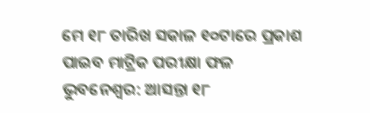ମେ ୧୮ ତାରିଖ ସକାଳ ୧୦ଟାରେ ପ୍ରକାଶ ପାଇବ ମାଟ୍ରିକ ପରୀକ୍ଷା ଫଳ
ଭୁବନେଶ୍ୱର: ଆସନ୍ତା ୧୮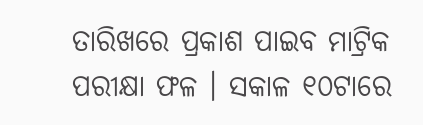ତାରିଖରେ ପ୍ରକାଶ ପାଇବ ମାଟ୍ରିକ ପରୀକ୍ଷା ଫଳ । ସକାଳ ୧୦ଟାରେ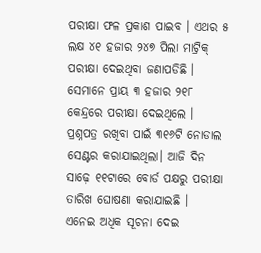ପରୀକ୍ଷା ଫଳ ପ୍ରକାଶ ପାଇବ । ଏଥର ୫ ଲକ୍ଷ ୪୧ ହଜାର ୨୪୭ ପିଲା ମାଟ୍ରିକ୍ ପରୀକ୍ଷା ଦେଇଥିବା ଜଣାପଡିଛି । ସେମାନେ ପ୍ରାୟ ୩ ହଜାର ୨୧୮ କେନ୍ଦ୍ରରେ ପରୀକ୍ଷା ଦେଇଥିଲେ । ପ୍ରଶ୍ନପତ୍ର ରଖିବା ପାଇଁ ୩୧୬ଟି ନୋଡାଲ ସେଣ୍ଟର କରାଯାଇଥିଲା। ଆଜି ଦିନ ସାଢ଼େ ୧୧ଟାରେ ବୋର୍ଡ ପକ୍ଷରୁ ପରୀକ୍ଷା ତାରିଖ ଘୋଷଣା କରାଯାଇଛି ।
ଏନେଇ ଅଧିକ ସୂଚନା ଦେଇ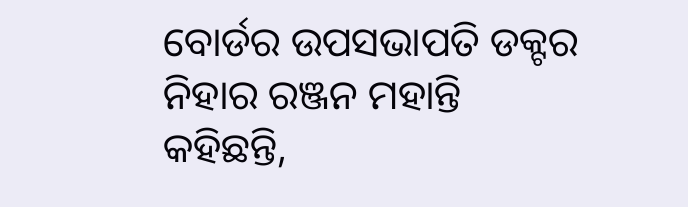ବୋର୍ଡର ଉପସଭାପତି ଡକ୍ଟର ନିହାର ରଞ୍ଜନ ମହାନ୍ତି କହିଛନ୍ତି,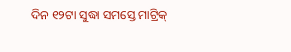ଦିନ ୧୨ଟା ସୁଦ୍ଧା ସମସ୍ତେ ମାଟ୍ରିକ୍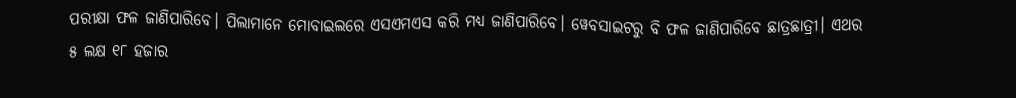ପରୀକ୍ଷା ଫଳ ଜାଣିପାରିବେ। ପିଲାମାନେ ମୋବାଇଲରେ ଏସଏମଏସ କରି ମଧ୍ୟ ଜାଣିପାରିବେ। ୱେବସାଇଟରୁ ବି ଫଳ ଜାଣିପାରିବେ ଛାତ୍ରଛାତ୍ରୀ। ଏଥର ୫ ଲକ୍ଷ ୧୮ ହଜାର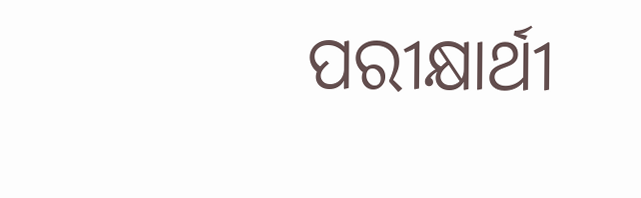ପରୀକ୍ଷାର୍ଥୀ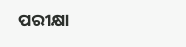ପରୀକ୍ଷା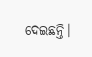ଦେଇଛନ୍ତି।